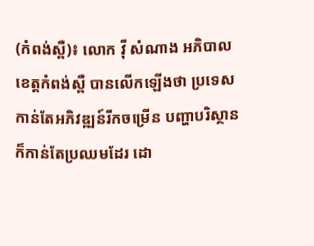(កំពង់ស្ពឺ)៖ លោក វ៉ី សំណាង អភិបាលខេត្តកំពង់ស្ពឺ បានលើកឡើងថា ប្រទេសកាន់តែអភិវឌ្ឍន៍រីកចម្រើន បញ្ហាបរិស្ថាន ក៏កាន់តែប្រឈមដែរ ដោ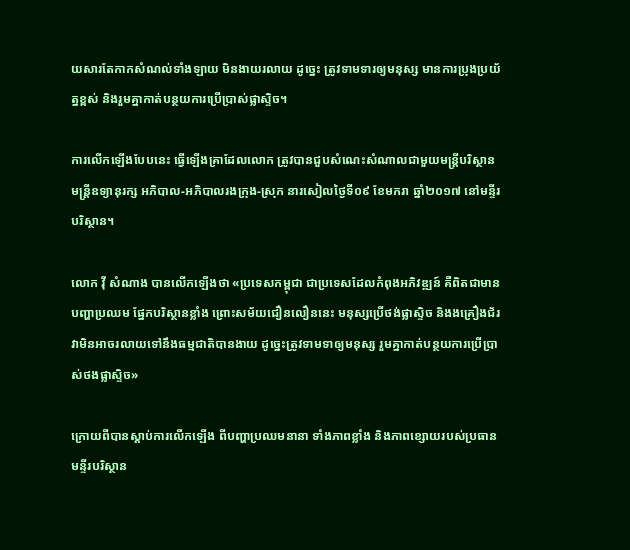យសារតែកាកសំណល់ទាំងឡាយ មិនងាយរលាយ ដូច្នេះ ត្រូវទាមទារឲ្យមនុស្ស មានការប្រុងប្រយ័ត្នខ្ពស់ និងរួមគ្នាកាត់បន្ថយការប្រើប្រាស់ផ្លាស្ទិច។

ការលើកឡើងបែបនេះ ធ្វើឡើងគ្រាដែលលោក ត្រូវបានជួបសំណេះសំណាលជាមួយមន្រ្តីបរិស្ថាន មន្ត្រីឧទ្យានុរក្ស អភិបាល-អភិបាលរងក្រុង-ស្រុក នារសៀលថ្ងៃទី០៩ ខែមករា ឆ្នាំ២០១៧ នៅមន្ទីរបរិស្ថាន។

លោក វ៉ី សំណាង បានលើកឡើងថា «ប្រទេសកម្ពុជា ជាប្រទេសដែលកំពុងអភិវឌ្ឍន៍ គឺពិតជាមានបញ្ហាប្រឈម ផ្នែកបរិស្ថានខ្លាំង ព្រោះសម័យជឿនលឿននេះ មនុស្សប្រើថង់ផ្លាស្ទិច និងងគ្រឿងជ័រ វាមិនអាចរលាយទៅនឹងធម្មជាតិបានងាយ ដូច្នេះត្រូវទាមទាឲ្យមនុស្ស រួមគ្នាកាត់បន្ថយការប្រើប្រាស់ថងផ្លាស្ទិច»

ក្រោយពីបានស្តាប់ការលើកឡើង ពីបញ្ហាប្រឈមនានា ទាំងភាពខ្លាំង និងភាពខ្សោយរបស់ប្រធានមន្ទីរបរិស្ថាន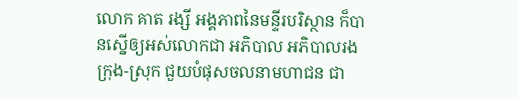លោក គាត រង្សី អង្គភាពនៃមន្ទីរបរិស្ថាន ក៏បានស្នើឲ្យអស់លោកជា អភិបាល អភិបាលរងក្រុង-ស្រុក ជួយបំផុសចលនាមហាជន ជា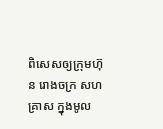ពិសេសឲ្យក្រុមហ៊ុន រោងចក្រ សហគ្រាស ក្នុងមូល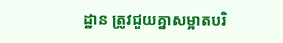ដ្ឋាន ត្រូវជួយគ្នាសម្អាតបរិ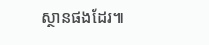ស្ថានផងដែរ៕